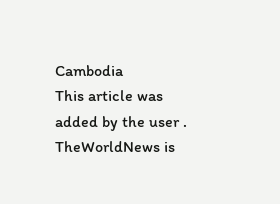Cambodia
This article was added by the user . TheWorldNews is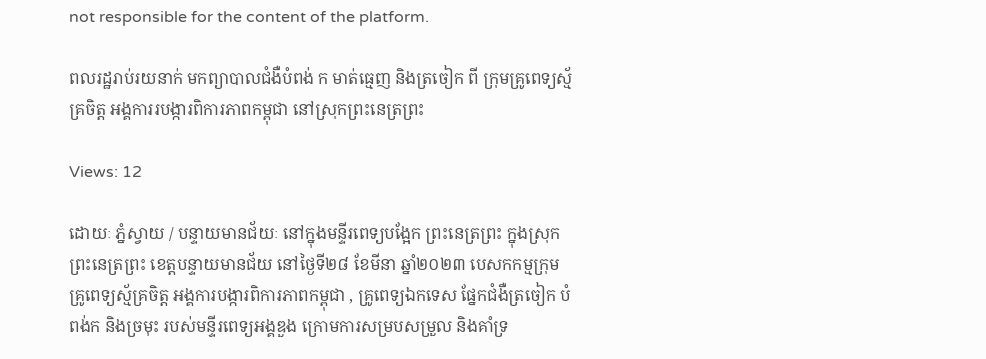not responsible for the content of the platform.

ពលរដ្ឋរាប់រយនាក់ មកព្យាបាលជំងឺបំពង់ ក មាត់ធ្មេញ និងត្រចៀក ពី ក្រុមគ្រូពេទ្យស្ម័គ្រចិត្ត អង្គការរបង្ការពិការភាពកម្ពុជា នៅស្រុកព្រះនេត្រព្រះ

Views: 12

ដោយៈ ភ្នំស្វាយ / បន្ទាយមានជ័យៈ នៅក្នុងមន្ទីរពេទ្យបង្អែក ព្រះនេត្រព្រះ ក្នុងស្រុកព្រះនេត្រព្រះ ខេត្តបន្ទាយមានជ័យ នៅថ្ងៃទី២៨ ខែមីនា ឆ្នាំ២០២៣ បេសកកម្មក្រុមគ្រូពេទ្យស្ម័គ្រចិត្ត អង្គការបង្ការពិការភាពកម្ពុជា , គ្រូពេទ្យឯកទេស ផ្នែកជំងឺត្រចៀក បំពង់ក និងច្រមុះ របស់មន្ទីរពេទ្យអង្គឌួង ក្រោមការសម្របសម្រួល និងគាំទ្រ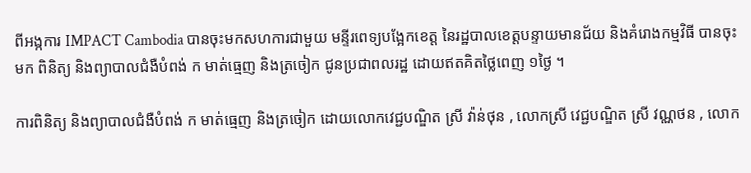ពីអង្កការ IMPACT Cambodia បានចុះមកសហការជាមួយ មន្ទីរពេទ្យបង្អែកខេត្ត នៃរដ្ឋបាលខេត្តបន្ទាយមានជ័យ និងគំរោងកម្មវិធី បានចុះមក ពិនិត្យ និងព្យាបាលជំងឺបំពង់ ក មាត់ធ្មេញ និងត្រចៀក ជូនប្រជាពលរដ្ឋ ដោយឥតគិតថ្លៃពេញ ១ថ្ងៃ ។

ការពិនិត្យ និងព្យាបាលជំងឺបំពង់ ក មាត់ធ្មេញ និងត្រចៀក ដោយលោកវេជ្ជបណ្ឌិត ស្រី វ៉ាន់ថុន , លោកស្រី វេជ្ជបណ្ឌិត ស្រី វណ្ណថន , លោក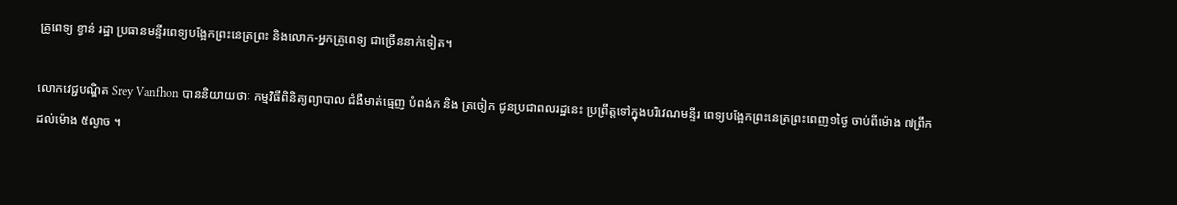គ្រូពេទ្យ ខ្វាន់ រដ្ឋា ប្រធានមន្ទីរពេទ្យបង្អែកព្រះនេត្រព្រះ និងលោក-អ្នកគ្រូពេទ្យ ជាច្រើននាក់ទៀត។

លោកវេជ្ជបណ្ឌិត Srey Vanfhon បាននិយាយថាៈ កម្មវិធីពិនិត្យព្យាបាល ជំងឺមាត់ធ្មេញ បំពង់ក និង ត្រចៀក ជូនប្រជាពលរដ្ឋនេះ ប្រព្រឹត្តទៅក្នុងបរិវេណមន្ទីរ ពេទ្យបង្អែកព្រះនេត្រព្រះពេញ១ថ្ងៃ ចាប់ពីម៉ោង ៧ព្រឹក ដល់ម៉ោង ៥ល្ងាច ។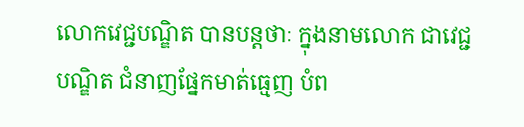លោកវេជ្ជបណ្ឌិត បានបន្តថាៈ ក្នុងនាមលោក ជាវេជ្ជបណ្ឌិត ជំនាញផ្នែកមាត់ធ្មេញ បំព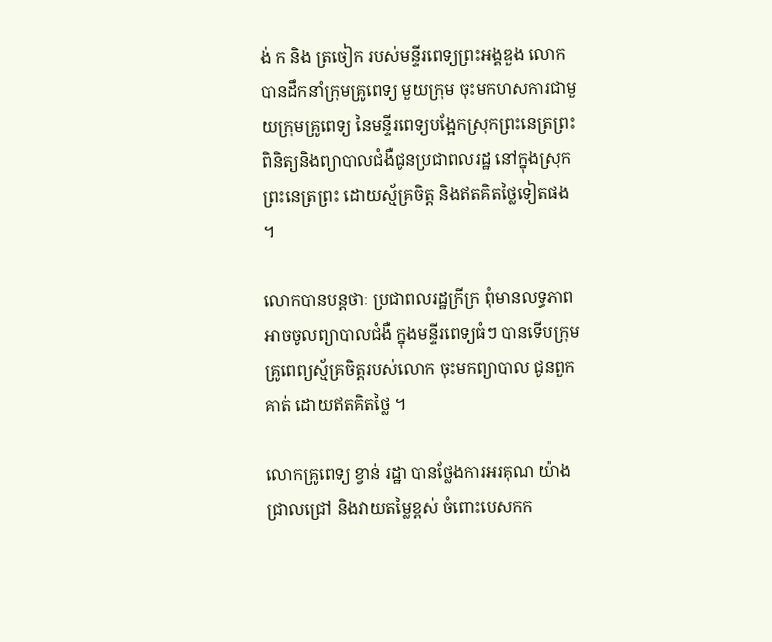ង់ ក និង ត្រចៀក របស់មន្ទីរពេទ្យព្រះអង្គឌួង លោកបានដឹកនាំក្រុមគ្រូពេទ្យ មួយក្រុម ចុះមកហសការជាមួយក្រុមគ្រូពេទ្យ នៃមន្ទីរពេទ្យបង្អែកស្រុកព្រះនេត្រព្រះ ពិនិត្យនិងព្យាបាលជំងឺជូនប្រជាពលរដ្ឋ នៅក្នុងស្រុកព្រះនេត្រព្រះ ដោយស្ម័គ្រចិត្ត និងឥតគិតថ្លៃទៀតផង។

លោកបានបន្តថាៈ ប្រជាពលរដ្ឋក្រីក្រ ពុំមានលទ្ធភាពអាចចូលព្យាបាលជំងឺ ក្នុងមន្ទីរពេទ្យធំៗ បានទើបក្រុមគ្រូពេព្យស្ម័គ្រចិត្តរបស់លោក ចុះមកព្យាបាល ជូនពួកគាត់ ដោយឥតគិតថ្លៃ ។

លោកគ្រូពេទ្យ ខ្វាន់ រដ្ឋា បានថ្លែងការអរគុណ យ៉ាងជ្រាលជ្រៅ និងវាយតម្លៃខ្ពស់ ចំពោះបេសកក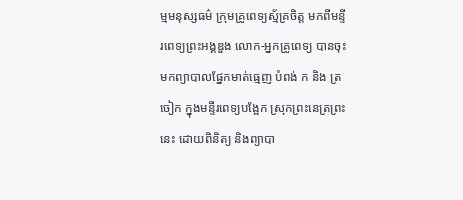ម្មមនុស្សធម៌ ក្រុមគ្រូពេទ្យស្ម័គ្រចិត្ត មកពីមន្ទីរពេទ្យព្រះអង្គឌួង លោក-អ្នកគ្រូពេទ្យ បានចុះមកព្យាបាលផ្នែកមាត់ធ្មេញ បំពង់ ក និង ត្រចៀក ក្នុងមន្ទីរពេទ្យបង្អែក ស្រុកព្រះនេត្រព្រះនេះ ដោយពិនិត្យ និងព្យាបា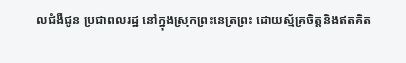លជំងឺជូន ប្រជាពលរដ្ឋ នៅក្នុងស្រុកព្រះនេត្រព្រះ ដោយស្ម័គ្រចិត្តនិងឥតគិត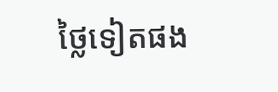ថ្លៃទៀតផង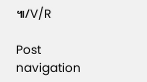៕/V/R

Post navigation